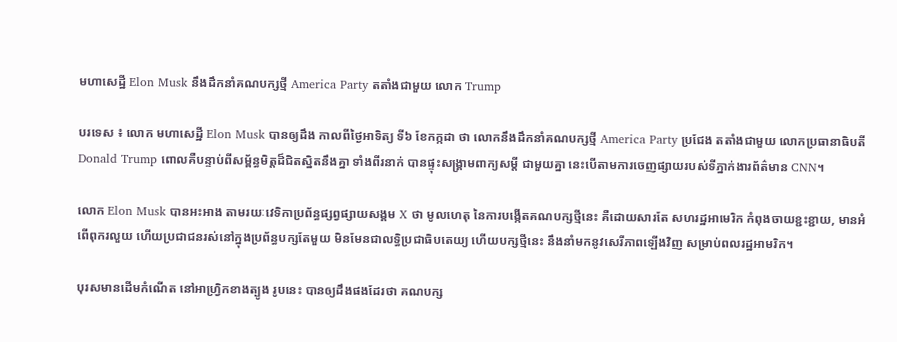មហាសេដ្ឋី Elon Musk នឹងដឹកនាំគណបក្សថ្មី America Party តតាំងជាមួយ លោក Trump

បរទេស ៖ លោក មហាសេដ្ឋី Elon Musk បានឲ្យដឹង កាលពីថ្ងៃអាទិត្យ ទី៦ ខែកក្កដា ថា លោកនឹងដឹកនាំគណបក្សថ្មី America Party ប្រជែង តតាំងជាមួយ លោកប្រធានាធិបតី Donald Trump ពោលគឺបន្ទាប់ពីសម្ព័ន្ធមិត្តដ៏ជិតស្និតនឹងគ្នា ទាំងពីរនាក់ បានផ្ទុះសង្គ្រាមពាក្យសម្តី ជាមួយគ្នា នេះបើតាមការចេញផ្សាយរបស់ទីភ្នាក់ងារព័ត៌មាន CNN។

លោក Elon Musk បានអះអាង តាមរយៈវេទិកាប្រព័ន្ធផ្សព្វផ្សាយសង្គម X ថា មូលហេតុ នៃការបង្កើតគណបក្សថ្មីនេះ គឺដោយសារតែ សហរដ្ឋអាមេរិក កំពុងចាយខ្ជះខ្ជាយ, មានអំពើពុករលួយ ហើយប្រជាជនរស់នៅក្នុងប្រព័ន្ធបក្សតែមួយ មិនមែនជាលទ្ធិប្រជាធិបតេយ្យ ហើយបក្សថ្មីនេះ នឹងនាំមកនូវសេរីភាពឡើងវិញ សម្រាប់ពលរដ្ឋអាមរិក។

បុរសមានដើមកំណើត នៅអាហ្វ្រិកខាងត្បូង រូបនេះ បានឲ្យដឹងផងដែរថា គណបក្ស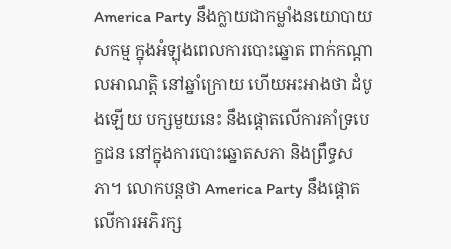America Party នឹងក្លាយជាកម្លាំងនយោបាយសកម្ម ក្នុងអំឡុងពេលការបោះឆ្នោត ពាក់កណ្តាលអាណត្តិ នៅឆ្នាំក្រោយ ហើយអះអាងថា ដំបូងឡើយ បក្សមួយនេះ នឹងផ្តោតលើការគាំទ្របេក្ខជន នៅក្នុងការបោះឆ្នោតសភា និងព្រឹទ្ធសភា។ លោកបន្តថា America Party នឹងផ្តោតលើការអភិរក្ស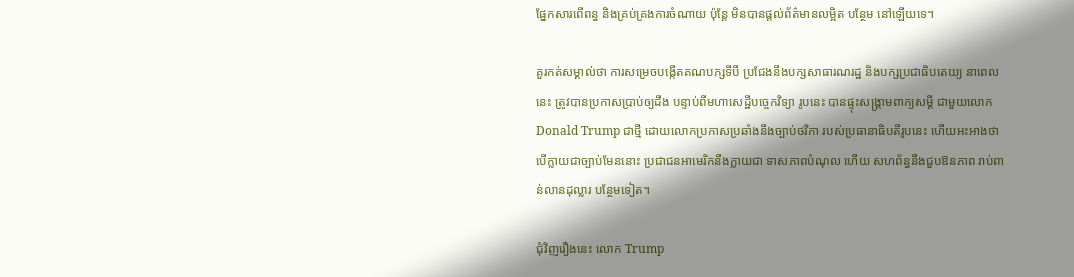ផ្នែកសារពើពន្ធ និងគ្រប់គ្រងការចំណាយ ប៉ុន្តែ មិនបានផ្តល់ព័ត៌មានលម្អិត បន្ថែម នៅឡើយទេ។

គួរកត់សម្គាល់ថា ការសម្រេចបង្កើតគណបក្សទីបី ប្រជែងនឹងបក្សសាធារណរដ្ឋ និងបក្សប្រជាធិបតេយ្យ នាពេលនេះ ត្រូវបានប្រកាសប្រាប់ឲ្យដឹង បន្ទាប់ពីមហាសេដ្ឋីបច្ចេកវិទ្យា រូបនេះ បានផ្ទុះសង្គ្រាមពាក្យសម្តី ជាមួយលោក Donald Trump ជាថ្មី ដោយលោកប្រកាសប្រឆាំងនឹងច្បាប់ថវិកា របស់ប្រធានាធិបតីរូបនេះ ហើយអះអាងថា បើក្លាយជាច្បាប់មែននោះ ប្រជាជនអាមេរិកនឹងក្លាយជា ទាសភាពបំណុល ហើយ សហព័ន្ធនឹងជួបឱនភាព រាប់ពាន់លានដុល្លារ បន្ថែមទៀត។

ជុំវិញរឿងនេះ លោក Trump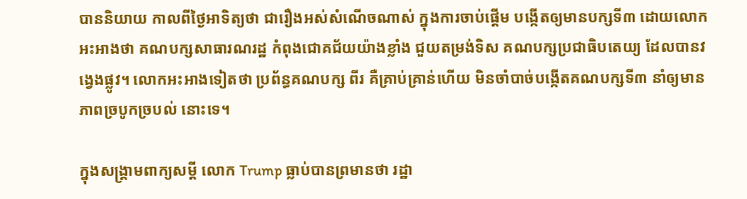បាននិយាយ កាលពីថ្ងៃអាទិត្យថា ជារឿងអស់សំណើចណាស់ ក្នុងការចាប់ផ្តើម បង្កើតឲ្យមានបក្សទី៣ ដោយលោកអះអាងថា គណបក្សសាធារណរដ្ឋ កំពុងជោគជ័យយ៉ាងខ្លាំង ជួយតម្រង់ទិស គណបក្សប្រជាធិបតេយ្យ ដែលបានវង្វេងផ្លូវ។ លោកអះអាងទៀតថា ប្រព័ន្ធគណបក្ស ពីរ គឺគ្រាប់គ្រាន់ហើយ មិនចាំបាច់បង្កើតគណបក្សទី៣ នាំឲ្យមានភាពច្របូកច្របល់ នោះទេ។

ក្នុងសង្គ្រាមពាក្យសម្តី លោក Trump ធ្លាប់បានព្រមានថា រដ្ឋា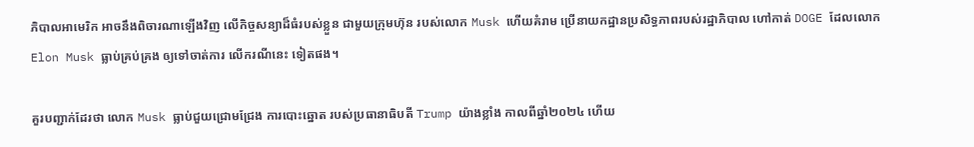ភិបាលអាមេរិក អាចនឹងពិចារណាឡើងវិញ លើកិច្ចសន្យាដ៏ធំរបស់ខ្លួន ជាមួយក្រុមហ៊ុន របស់លោក Musk ហើយគំរាម ប្រើនាយកដ្ឋានប្រសិទ្ធភាពរបស់រដ្ឋាភិបាល ហៅកាត់ DOGE ដែលលោក Elon Musk ធ្លាប់គ្រប់គ្រង ឲ្យទៅចាត់ការ លើករណីនេះ ទៀតផង។

គួរបញ្ជាក់ដែរថា លោក Musk ធ្លាប់ជួយជ្រោមជ្រែង ការបោះឆ្នោត របស់ប្រធានាធិបតី Trump យ៉ាងខ្លាំង កាលពីឆ្នាំ២០២៤ ហើយ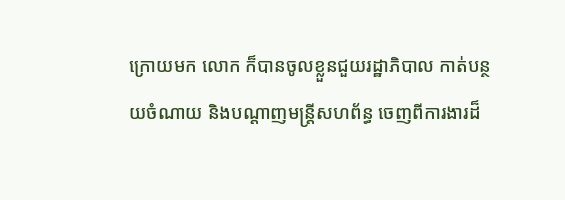ក្រោយមក លោក ក៏បានចូលខ្លួនជួយរដ្ឋាភិបាល កាត់បន្ថយចំណាយ និងបណ្តាញមន្ត្រីសហព័ន្ធ ចេញពីការងារដ៏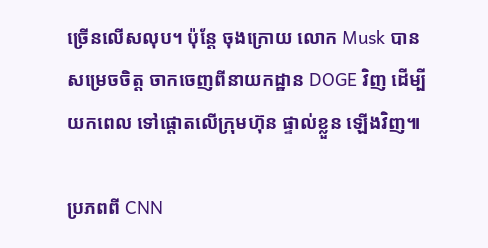ច្រើនលើសលុប។ ប៉ុន្តែ ចុងក្រោយ លោក Musk បានសម្រេចចិត្ត ចាកចេញពីនាយកដ្ឋាន DOGE វិញ ដើម្បីយកពេល ទៅផ្តោតលើក្រុមហ៊ុន ផ្ទាល់ខ្លួន ឡើងវិញ៕

ប្រភពពី CNN